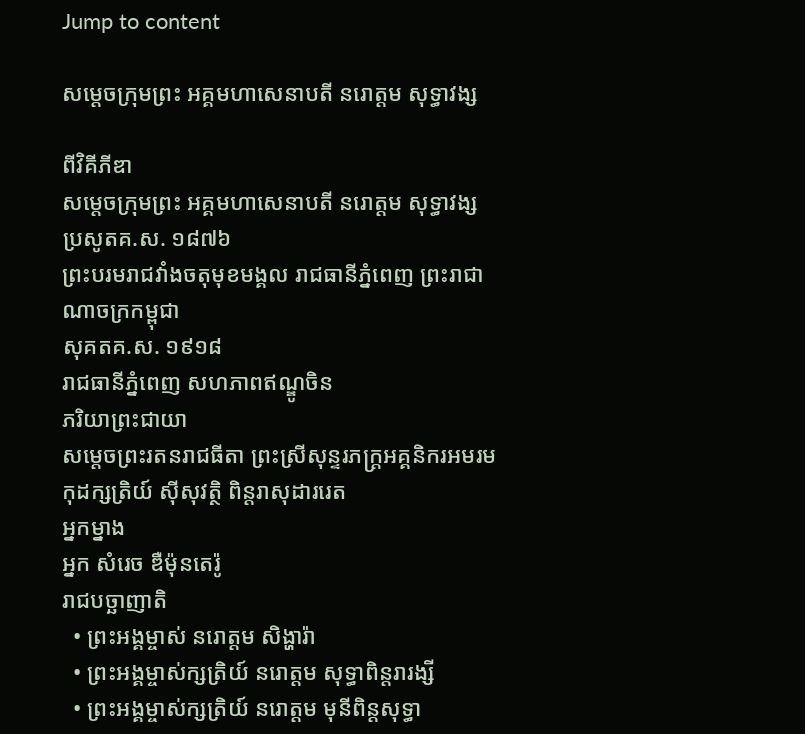Jump to content

សម្តេចក្រុមព្រះ អគ្គមហាសេនាបតី នរោត្តម សុទ្ធាវង្ស

ពីវិគីភីឌា
សម្តេចក្រុមព្រះ អគ្គមហាសេនាបតី នរោត្តម សុទ្ធាវង្ស
ប្រសូតគ.ស. ១៨៧៦
ព្រះបរមរាជវាំងចតុមុខមង្គល រាជធានីភ្នំពេញ ព្រះរាជាណាចក្រកម្ពុជា
សុគតគ.ស. ១៩១៨
រាជធានីភ្នំពេញ សហភាពឥណ្ឌូចិន
ភរិយាព្រះជាយា
សម្តេចព្រះរតនរាជធីតា ព្រះស្រីសុន្ទរភក្រ្តអគ្គនិករអមរមកុដក្សត្រិយ៍ ស៊ីសុវត្ថិ ពិន្តរាសុដាររេត
អ្នកម្នាង
អ្នក សំរេច ឌឺម៉ុនតេរ៉ូ
រាជបច្ឆាញាតិ
  • ព្រះអង្គម្ចាស់ នរោត្តម សិង្ហារ៉ា
  • ព្រះអង្គម្ចាស់ក្សត្រិយ៍ នរោត្តម សុទ្ធាពិន្តរារង្សី
  • ព្រះអង្គម្ចាស់ក្សត្រិយ៍ នរោត្តម មុនីពិន្តសុទ្ធា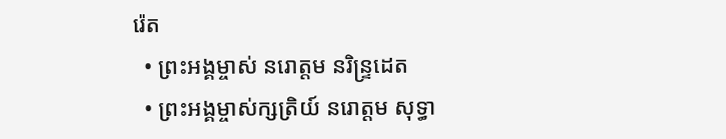រ៉េត
  • ព្រះអង្គម្ចាស់ នរោត្តម នរិន្រ្ទដេត
  • ព្រះអង្គម្ចាស់ក្សត្រិយ៍ នរោត្តម សុទ្ធា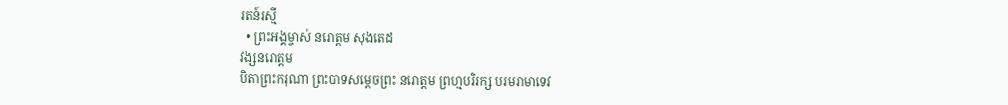រតន៍រស្មី
  • ព្រះអង្គម្ចាស់ នរោត្តម សុងតេដ
វង្សនរោត្តម
បិតាព្រះករុណា ព្រះបាទសម្តេចព្រះ នរោត្តម ព្រហ្មបរិរក្ស បរមរាមាទេវ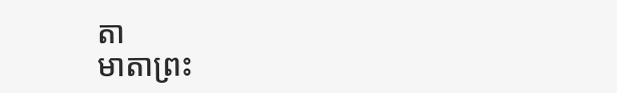តា
មាតាព្រះ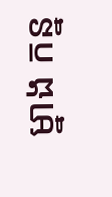ម្នាង កន្ន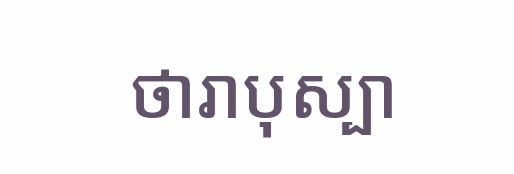ថារាបុស្បា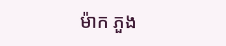ម៉ាក ភួង